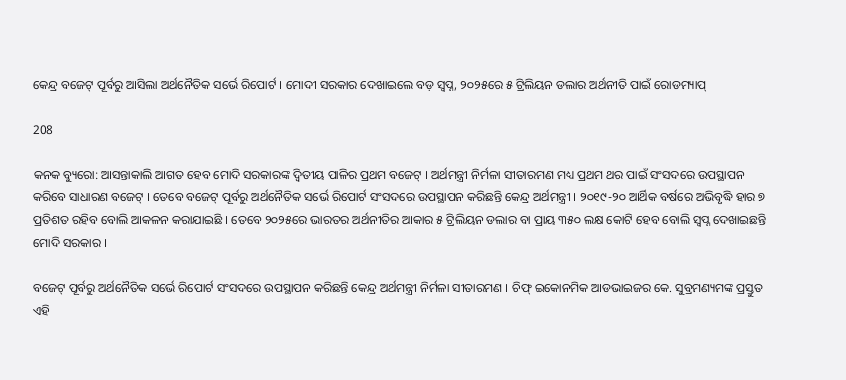କେନ୍ଦ୍ର ବଜେଟ୍ ପୂର୍ବରୁ ଆସିଲା ଅର୍ଥନୈତିକ ସର୍ଭେ ରିପୋର୍ଟ । ମୋଦୀ ସରକାର ଦେଖାଇଲେ ବଡ଼ ସ୍ୱପ୍ନ, ୨୦୨୫ରେ ୫ ଟ୍ରିଲିୟନ ଡଲାର ଅର୍ଥନୀତି ପାଇଁ ରୋଡମ୍ୟାପ୍

208

କନକ ବ୍ୟୁରୋ: ଆସନ୍ତାକାଲି ଆଗତ ହେବ ମୋଦି ସରକାରଙ୍କ ଦ୍ୱିତୀୟ ପାଳିର ପ୍ରଥମ ବଜେଟ୍ । ଅର୍ଥମନ୍ତ୍ରୀ ନିର୍ମଳା ସୀତାରମଣ ମଧ୍ୟ ପ୍ରଥମ ଥର ପାଇଁ ସଂସଦରେ ଉପସ୍ଥାପନ କରିବେ ସାଧାରଣ ବଜେଟ୍ । ତେବେ ବଜେଟ୍ ପୂର୍ବରୁ ଅର୍ଥନୈତିକ ସର୍ଭେ ରିପୋର୍ଟ ସଂସଦରେ ଉପସ୍ଥାପନ କରିଛନ୍ତି କେନ୍ଦ୍ର ଅର୍ଥମନ୍ତ୍ରୀ । ୨୦୧୯-୨୦ ଆର୍ଥିକ ବର୍ଷରେ ଅଭିବୃଦ୍ଧି ହାର ୭ ପ୍ରତିଶତ ରହିବ ବୋଲି ଆକଳନ କରାଯାଇଛି । ତେବେ ୨୦୨୫ରେ ଭାରତର ଅର୍ଥନୀତିର ଆକାର ୫ ଟ୍ରିଲିୟନ ଡଲାର ବା ପ୍ରାୟ ୩୫୦ ଲକ୍ଷ କୋଟି ହେବ ବୋଲି ସ୍ୱପ୍ନ ଦେଖାଇଛନ୍ତି ମୋଦି ସରକାର ।

ବଜେଟ୍ ପୂର୍ବରୁ ଅର୍ଥନୈତିକ ସର୍ଭେ ରିପୋର୍ଟ ସଂସଦରେ ଉପସ୍ଥାପନ କରିଛନ୍ତି କେନ୍ଦ୍ର ଅର୍ଥମନ୍ତ୍ରୀ ନିର୍ମଳା ସୀତାରମଣ । ଚିଫ୍ ଇକୋନମିକ ଆଡଭାଇଜର କେ. ସୁବ୍ରମଣ୍ୟମଙ୍କ ପ୍ରସ୍ତୁତ ଏହି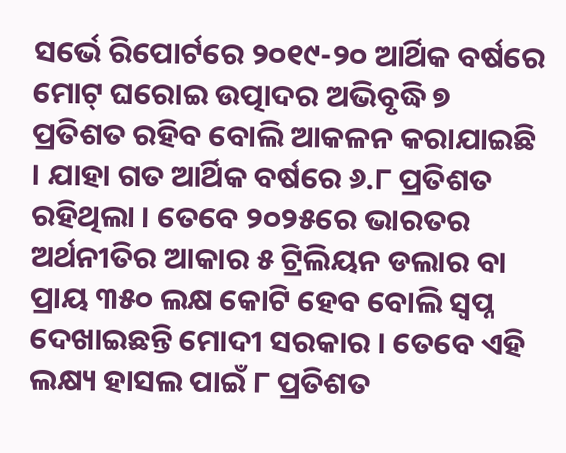ସର୍ଭେ ରିପୋର୍ଟରେ ୨୦୧୯-୨୦ ଆର୍ଥିକ ବର୍ଷରେ ମୋଟ୍ ଘରୋଇ ଉତ୍ପାଦର ଅଭିବୃଦ୍ଧି ୭ ପ୍ରତିଶତ ରହିବ ବୋଲି ଆକଳନ କରାଯାଇଛି । ଯାହା ଗତ ଆର୍ଥିକ ବର୍ଷରେ ୬.୮ ପ୍ରତିଶତ ରହିଥିଲା । ତେବେ ୨୦୨୫ରେ ଭାରତର ଅର୍ଥନୀତିର ଆକାର ୫ ଟ୍ରିଲିୟନ ଡଲାର ବା ପ୍ରାୟ ୩୫୦ ଲକ୍ଷ କୋଟି ହେବ ବୋଲି ସ୍ୱପ୍ନ ଦେଖାଇଛନ୍ତି ମୋଦୀ ସରକାର । ତେବେ ଏହି ଲକ୍ଷ୍ୟ ହାସଲ ପାଇଁ ୮ ପ୍ରତିଶତ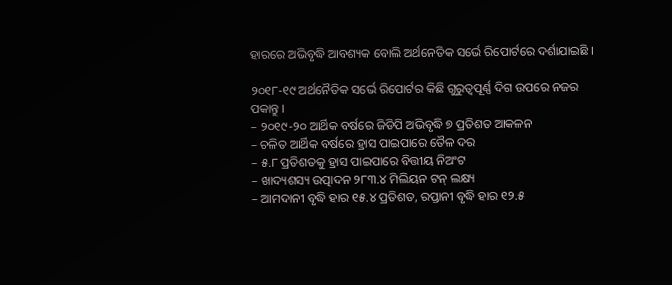ହାରରେ ଅଭିବୃଦ୍ଧି ଆବଶ୍ୟକ ବୋଲି ଅର୍ଥନେତିକ ସର୍ଭେ ରିପୋର୍ଟରେ ଦର୍ଶାଯାଇଛି ।

୨୦୧୮-୧୯ ଅର୍ଥନୈତିକ ସର୍ଭେ ରିପୋର୍ଟର କିଛି ଗୁରୁତ୍ୱପୂର୍ଣ୍ଣ ଦିଗ ଉପରେ ନଜର ପକାନ୍ତୁ ।
– ୨୦୧୯-୨୦ ଆର୍ଥିକ ବର୍ଷରେ ଜିଡିପି ଅଭିବୃଦ୍ଧି ୭ ପ୍ରତିଶତ ଆକଳନ
– ଚଳିତ ଆର୍ଥିକ ବର୍ଷରେ ହ୍ରାସ ପାଇପାରେ ତୈଳ ଦର
– ୫.୮ ପ୍ରତିଶତକୁ ହ୍ରାସ ପାଇପାରେ ବିତ୍ତୀୟ ନିଅଂଟ
– ଖାଦ୍ୟଶସ୍ୟ ଉତ୍ପାଦନ ୨୮୩.୪ ମିଲିୟନ ଟନ୍ ଲକ୍ଷ୍ୟ
– ଆମଦାନୀ ବୃଦ୍ଧି ହାର ୧୫.୪ ପ୍ରତିଶତ, ରପ୍ତାନୀ ବୃଦ୍ଧି ହାର ୧୨.୫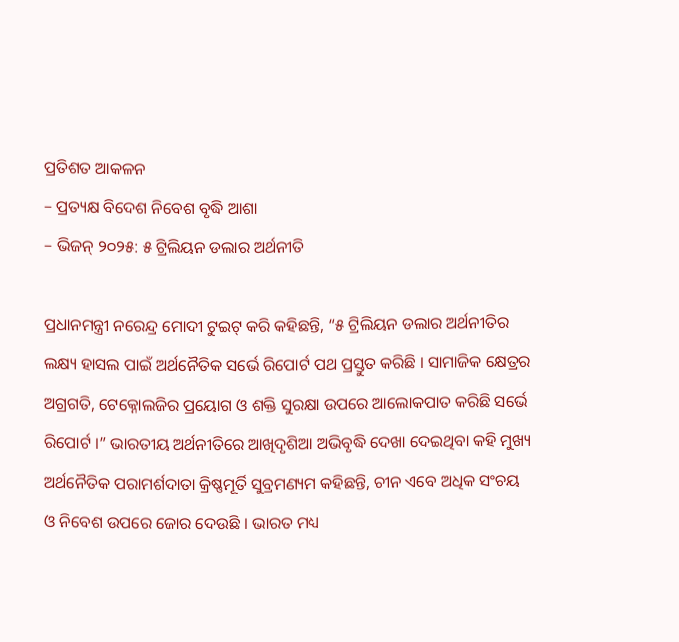ପ୍ରତିଶତ ଆକଳନ
– ପ୍ରତ୍ୟକ୍ଷ ବିଦେଶ ନିବେଶ ବୃଦ୍ଧି ଆଶା
– ଭିଜନ୍ ୨୦୨୫: ୫ ଟ୍ରିଲିୟନ ଡଲାର ଅର୍ଥନୀତି

ପ୍ରଧାନମନ୍ତ୍ରୀ ନରେନ୍ଦ୍ର ମୋଦୀ ଟୁଇଟ୍ କରି କହିଛନ୍ତି, “୫ ଟ୍ରିଲିୟନ ଡଲାର ଅର୍ଥନୀତିର ଲକ୍ଷ୍ୟ ହାସଲ ପାଇଁ ଅର୍ଥନୈତିକ ସର୍ଭେ ରିପୋର୍ଟ ପଥ ପ୍ରସ୍ତୁତ କରିଛି । ସାମାଜିକ କ୍ଷେତ୍ରର ଅଗ୍ରଗତି, ଟେକ୍ନୋଲଜିର ପ୍ରୟୋଗ ଓ ଶକ୍ତି ସୁରକ୍ଷା ଉପରେ ଆଲୋକପାତ କରିଛି ସର୍ଭେ ରିପୋର୍ଟ ।” ଭାରତୀୟ ଅର୍ଥନୀତିରେ ଆଖିଦୃଶିଆ ଅଭିବୃଦ୍ଧି ଦେଖା ଦେଇଥିବା କହି ମୁଖ୍ୟ ଅର୍ଥନୈତିକ ପରାମର୍ଶଦାତା କ୍ରିଷ୍ଣମୂର୍ତି ସୁବ୍ରମଣ୍ୟମ କହିଛନ୍ତି, ଚୀନ ଏବେ ଅଧିକ ସଂଚୟ ଓ ନିବେଶ ଉପରେ ଜୋର ଦେଉଛି । ଭାରତ ମଧ୍ୟ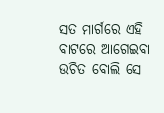ସତ ମାର୍ଗରେ ଏହି ବାଟରେ ଆଗେଇବା ଉଚିତ ବୋଲି ସେ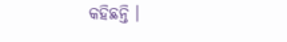କହିଛନ୍ତି ।